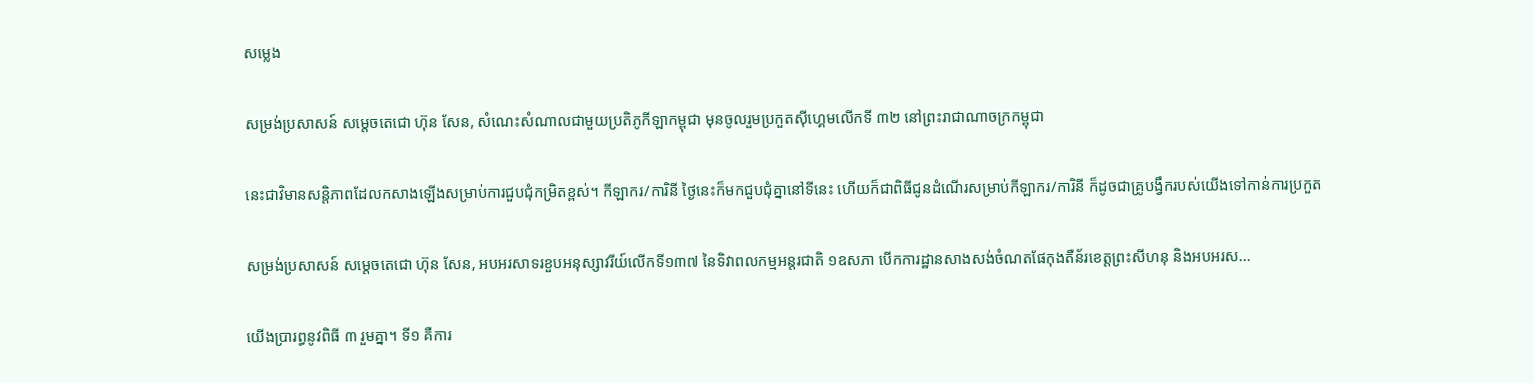សម្លេង

សម្រង់ប្រសាសន៍ សម្តេចតេជោ ហ៊ុន សែន, សំណេះសំណាលជាមួយប្រតិភូកីឡាកម្ពុជា មុនចូលរួមប្រកួតស៊ីហ្គេមលើកទី ៣២ នៅព្រះរាជាណាចក្រកម្ពុជា

នេះជាវិមានសន្តិភាពដែលកសាងឡើងសម្រាប់ការជួបជុំកម្រិតខ្ពស់។ កីឡាករ/ការិនី ថ្ងៃនេះក៏មកជួបជុំគ្នានៅទីនេះ ហើយក៏ជាពិធីជូនដំណើរសម្រាប់កីឡាករ/ការិនី ក៏ដូចជាគ្រូបង្វឹករបស់យើងទៅកាន់ការប្រកួត

សម្រង់ប្រសាសន៍ សម្តេចតេជោ ហ៊ុន សែន, អបអរសាទរខួបអនុស្សាវរីយ៍លើកទី១៣៧ នៃទិវាពលកម្មអន្តរជាតិ ១ឧសភា បើកការដ្ឋានសាងសង់ចំណតផែកុងតឺន័រខេត្តព្រះសីហនុ និងអបអរស...

យើងប្រារព្ធនូវពិធី ៣ រួមគ្នា។ ទី១ គឺការ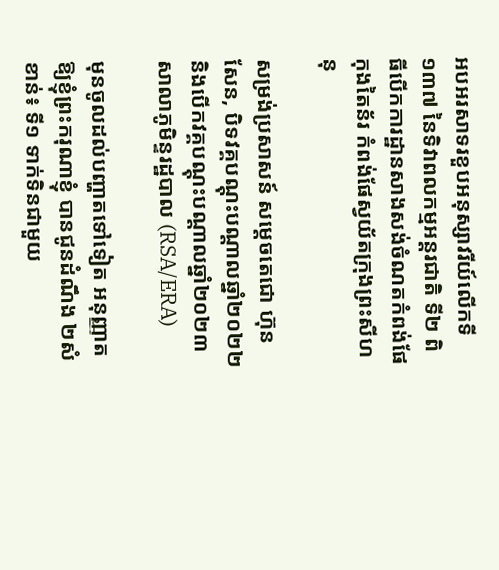អបអរសាទរខួបអនុស្សាវរីយ៍លើកទី ១៣៧ នៃទិវាពលកម្មអន្តរជាតិ ទី២ ពិធីបើកការដ្ឋានសាងសង់ចំណតកំពង់ផែកុងតៃន័រ កំពង់ផែស្វយ័តក្រុងព្រះសីហនុ

សម្រង់ប្រសាសន៍ សម្តេចតេជោ ហ៊ុន សែន, បិទវគ្គបណ្តុះបណ្តាលឆ្នាំ២០២២ និងបើកវគ្គបណ្តុះបណ្តាលឆ្នាំ២០២៣ សាលាភូមិន្ទរដ្ឋបាល (RSA/ERA)

មុនចូលដល់បញ្ហាតទៅទៀត អនុញ្ញាតឱ្យខ្ញុំព្រះករុណាខ្ញុំ បានជូនដំណឹង ២សំខាន់៖ ទី១ ទាក់ទិនជាមួយ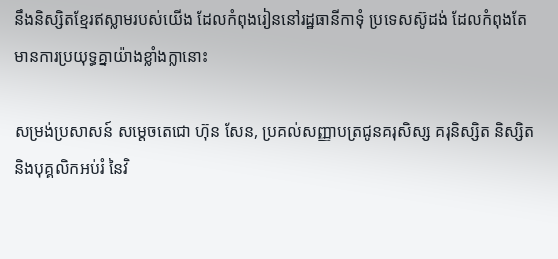នឹងនិស្សិតខ្មែរឥស្លាមរបស់យើង ដែលកំពុងរៀននៅរដ្ឋធានីកាទុំ ប្រទេសស៊ូដង់ ដែលកំពុងតែមានការប្រយុទ្ធគ្នាយ៉ាងខ្លាំងក្លានោះ

សម្រង់ប្រសាសន៍ សម្តេចតេជោ ហ៊ុន សែន, ប្រគល់សញ្ញាបត្រជូនគរុសិស្ស គរុនិស្សិត និស្សិត និងបុគ្គលិកអប់រំ នៃវិ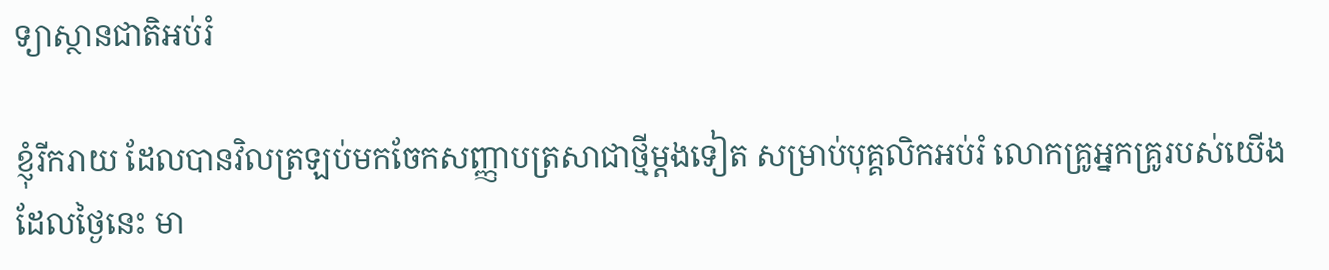ទ្យាស្ថានជាតិអប់រំ

ខ្ញុំរីករាយ ដែលបានវិលត្រឡប់មកចែកសញ្ញាបត្រសាជាថ្មីម្ដងទៀត សម្រាប់បុគ្គលិកអប់រំ លោកគ្រូអ្នកគ្រូរបស់យើង ដែលថ្ងៃនេះ មា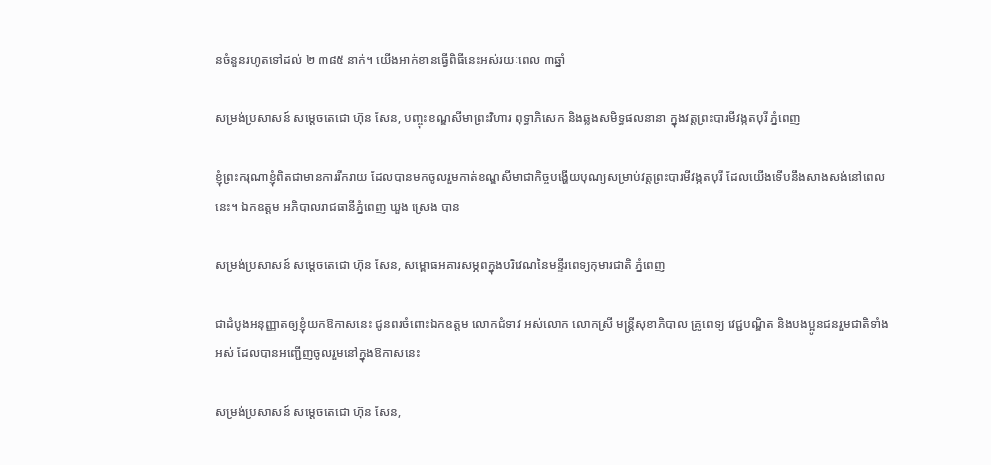នចំនួនរហូតទៅដល់ ២ ៣៨៥ នាក់។ យើងអាក់ខានធ្វើពិធីនេះអស់រយៈពេល ៣ឆ្នាំ

សម្រង់ប្រសាសន៍ សម្តេចតេជោ ហ៊ុន សែន, បញ្ចុះខណ្ឌសីមាព្រះវិហារ ពុទ្ធាភិសេក និងឆ្លងសមិទ្ធផលនានា ក្នុងវត្តព្រះបារមីវង្កតបុរី ភ្នំពេញ

ខ្ញុំព្រះករុណាខ្ញុំពិតជាមានការរីករាយ ដែលបានមកចូលរួមកាត់ខណ្ឌសីមាជាកិច្ចបង្ហើយបុណ្យសម្រាប់វត្តព្រះបារមីវង្កតបុរី ដែលយើងទើបនឹងសាងសង់នៅពេលនេះ។ ឯកឧត្តម អភិបាលរាជធានីភ្នំពេញ ឃួង ស្រេង បាន

សម្រង់ប្រសាសន៍ សម្តេចតេជោ ហ៊ុន សែន, សម្ពោធអគារសម្ភពក្នុងបរិវេណនៃមន្ទីរពេទ្យកុមារជាតិ ភ្នំពេញ

ជាដំបូងអនុញ្ញាតឲ្យខ្ញុំយកឱកាសនេះ ជូនពរចំពោះឯកឧត្តម លោកជំទាវ អស់លោក លោកស្រី មន្ត្រីសុខាភិបាល គ្រូពេទ្យ វេជ្ជបណ្ឌិត និងបងប្អូនជនរួមជាតិទាំងអស់ ដែលបានអញ្ជើញចូលរួមនៅក្នុងឱកាសនេះ

សម្រង់ប្រសាសន៍ សម្តេចតេជោ ហ៊ុន សែន,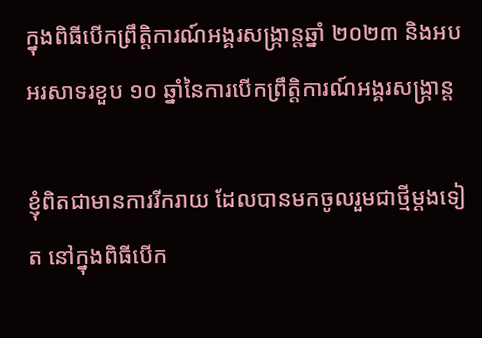ក្នុងពិធីបើកព្រឹត្តិការណ៍អង្គរសង្ក្រាន្តឆ្នាំ ២០២៣ និងអបអរសាទរខួប ១០ ឆ្នាំនៃការបើកព្រឹត្តិការណ៍អង្គរសង្ក្រាន្ត

ខ្ញុំពិតជាមានការរីករាយ ដែលបានមកចូលរួមជាថ្មីម្ដងទៀត នៅក្នុងពិធីបើក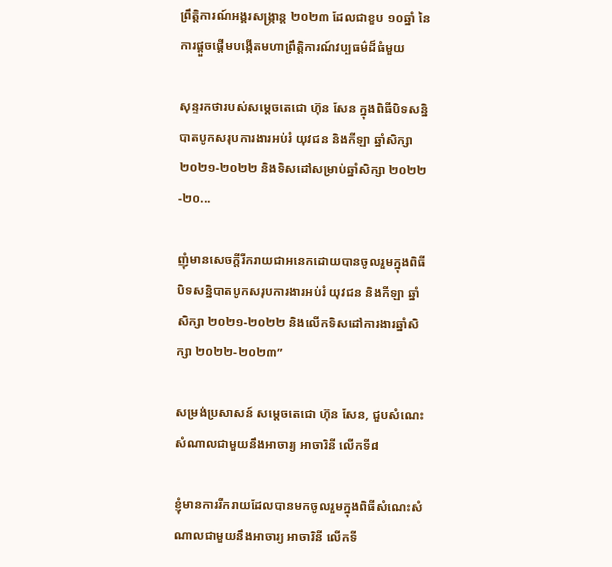ព្រឹត្តិការណ៍អង្គរសង្រ្កាន្ត ២០២៣ ដែលជាខួប ១០ឆ្នាំ នៃការផ្ដួចផ្ដើមបង្កើតមហាព្រឹត្តិការណ៍វប្បធម៌ដ៏ធំមួយ

សុន្ទរកថារបស់សម្ដេចតេជោ ហ៊ុន សែន ក្នុងពិធីបិទសន្និបាតបូកសរុបការងារអប់រំ យុវជន និងកីឡា ឆ្នាំសិក្សា ២០២១-២០២២ និងទិសដៅសម្រាប់ឆ្នាំសិក្សា ២០២២-២០...

ញុំមានសេចក្តីរីករាយជាអនេកដោយបានចូលរួមក្នុងពិធីបិទសន្និបាតបូកសរុបការងារអប់រំ យុវជន និងកីឡា ឆ្នាំសិក្សា ២០២១-២០២២ និងលើកទិសដៅការងារឆ្នាំសិក្សា ២០២២-២០២៣”

សម្រង់ប្រសាសន៍ សម្តេចតេជោ ហ៊ុន សែន, ជួបសំណេះសំណាលជាមួយនឹងអាចារ្យ អាចារិនី លើកទី៨

ខ្ញុំមានការរីករាយដែលបានមកចូលរួមក្នុងពិធីសំណេះសំណាលជាមួយនឹងអាចារ្យ អាចារិនី លើកទី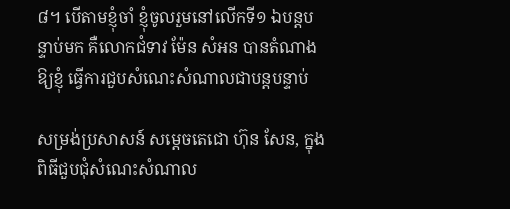៨។ បើតាមខ្ញុំចាំ ខ្ញុំចូលរួមនៅលើកទី១ ឯបន្តបន្ទាប់មក គឺលោកជំទាវ ម៉ែន សំអន បានតំណាងឱ្យខ្ញុំ ធ្វើការជួបសំណេះសំណាលជាបន្តបន្ទាប់

សម្រង់ប្រសាសន៍ សម្តេចតេជោ ហ៊ុន សែន, ក្នុងពិធីជួបជុំសំណេះសំណាល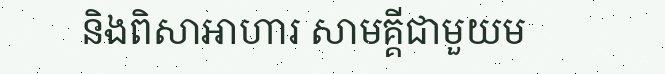និងពិសាអាហារ សាមគ្គីជាមួយម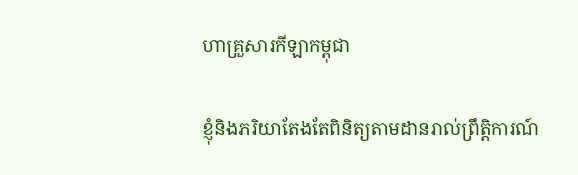ហាគ្រួសារកីឡាកម្ពុជា

ខ្ញុំនិងភរិយាតែងតែពិនិត្យតាមដានរាល់ព្រឹត្តិការណ៍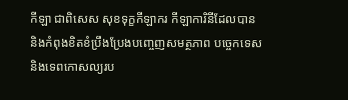កីឡា ជាពិសេស សុខទុក្ខកីឡាករ កីឡាការិនីដែលបាន និងកំពុងខិតខំប្រឹងប្រែងបញ្ចេញសមត្ថភាព បច្ចេកទេស និងទេពកោសល្យរប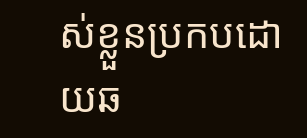ស់ខ្លួនប្រកបដោយឆ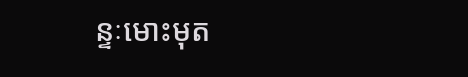ន្ទៈមោះមុត